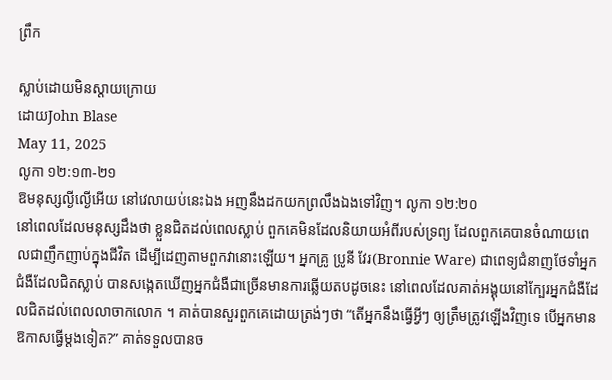ព្រឹក

ស្លាប់ដោយមិនស្តាយក្រោយ
ដោយJohn Blase
May 11, 2025
លូកា ១២:១៣-២១
ឱមនុស្សល្ងីល្ងើអើយ នៅវេលាយប់នេះឯង អញនឹងដកយកព្រលឹងឯងទៅវិញ។ លូកា ១២:២០
នៅពេលដែលមនុស្សដឹងថា ខ្លួនជិតដល់ពេលស្លាប់ ពួកគេមិនដែលនិយាយអំពីរបស់ទ្រព្យ ដែលពួកគេបានចំណាយពេលជាញឹកញាប់ក្នុងជីវិត ដើម្បីដេញតាមពួកវានោះឡើយ។ អ្នកគ្រូ ប្រូនី វែរ(Bronnie Ware) ជាពេទ្យជំនាញថែទាំអ្នកជំងឺដែលជិតស្លាប់ បានសង្កេតឃើញអ្នកជំងឺជាច្រើនមានការឆ្លើយតបដូចនេះ នៅពេលដែលគាត់អង្គុយនៅក្បែរអ្នកជំងឺដែលជិតដល់ពេលលាចាកលោក ។ គាត់បានសួរពួកគេដោយត្រង់ៗថា “តើអ្នកនឹងធ្វើអ្វីៗ ឲ្យត្រឹមត្រូវឡើងវិញទេ បើអ្នកមានឱកាសធ្វើម្តងទៀត?” គាត់ទទួលបានច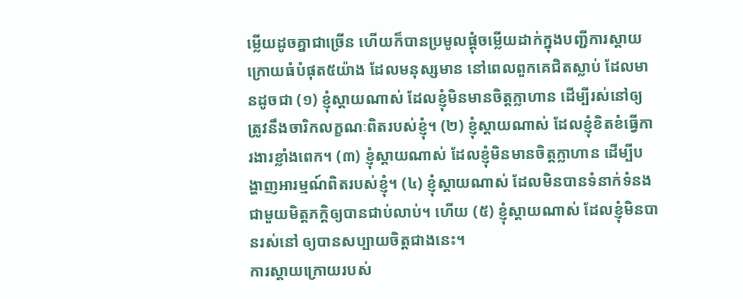ម្លើយដូចគ្នាជាច្រើន ហើយក៏បានប្រមូលផ្តុំចម្លើយដាក់ក្នុងបញ្ជីការស្តាយក្រោយធំបំផុត៥យ៉ាង ដែលមនុស្សមាន នៅពេលពួកគេជិតស្លាប់ ដែលមានដូចជា (១) ខ្ញុំស្តាយណាស់ ដែលខ្ញុំមិនមានចិត្តក្លាហាន ដើម្បីរស់នៅឲ្យត្រូវនឹងចារិកលក្ខណៈពិតរបស់ខ្ញុំ។ (២) ខ្ញុំស្តាយណាស់ ដែលខ្ញុំខិតខំធ្វើការងារខ្លាំងពេក។ (៣) ខ្ញុំស្តាយណាស់ ដែលខ្ញុំមិនមានចិត្តក្លាហាន ដើម្បីបង្ហាញអារម្មណ៍ពិតរបស់ខ្ញុំ។ (៤) ខ្ញុំស្តាយណាស់ ដែលមិនបានទំនាក់ទំនងជាមួយមិត្តភក្តិឲ្យបានជាប់លាប់។ ហើយ (៥) ខ្ញុំស្តាយណាស់ ដែលខ្ញុំមិនបានរស់នៅ ឲ្យបានសប្បាយចិត្តជាងនេះ។
ការស្តាយក្រោយរបស់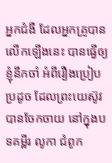អ្នកជំងឺ ដែលអ្នកគ្រូបានលើកឡើងនេះ បានធ្វើឲ្យខ្ញុំនឹកចាំ អំពីរឿងប្រៀបប្រដូច ដែលព្រះយេស៊ូវបានចែកចាយ នៅក្នុងបទគម្ពីរ លូកា ជំពូក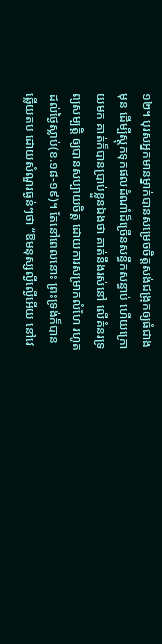១២។ បុរសអ្នកមានម្នាក់បានសម្រេចចិត្តសង់ជង្រុកឲ្យធំជាងមុន ដើម្បីស្តុកទុកផលដំណាំដ៏ច្រើនសន្ធឹកសន្ធាប់ ហើយក្រោយមក គាត់ក៏បានប្រាប់ខ្លួនឯងថា គាត់នឹងរស់នៅ លើគំនរទ្រព្យសម្បត្តិ ឲ្យបានសប្បាយចិត្ត ដោយការសម្រាកលំហែ រហូតដល់ថ្ងៃស្លាប់(ខ.១៨-១៩)។ តែនៅពេលនោះ ព្រះទ្រង់ក៏បានឆ្លើយតប ដោយសំណួរធ្ងន់ៗថា “ឱមនុស្សល្ងីល្ងើអើយ នៅវេ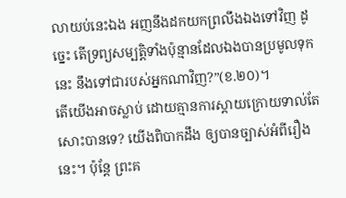លាយប់នេះឯង អញនឹងដកយកព្រលឹងឯងទៅវិញ ដូច្នេះ តើទ្រព្យសម្បត្តិទាំងប៉ុន្មានដែលឯងបានប្រមូលទុកនេះ នឹងទៅជារបស់អ្នកណាវិញ?”(ខ.២០)។
តើយើងអាចស្លាប់ ដោយគ្មានការស្តាយក្រោយទាល់តែសោះបានទេ? យើងពិបាកដឹង ឲ្យបានច្បាស់អំពីរឿងនេះ។ ប៉ុន្តែ ព្រះគ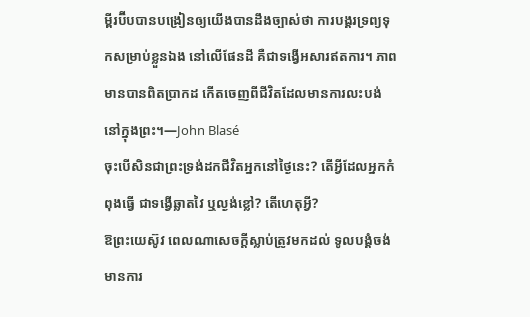ម្ពីរប៊ីបបានបង្រៀនឲ្យយើងបានដឹងច្បាស់ថា ការបង្គរទ្រព្យទុកសម្រាប់ខ្លួនឯង នៅលើផែនដី គឺជាទង្វើអសារឥតការ។ ភាពមានបានពិតប្រាកដ កើតចេញពីជីវិតដែលមានការលះបង់នៅក្នុងព្រះ។—John Blasé
ចុះបើសិនជាព្រះទ្រង់ដកជីវិតអ្នកនៅថ្ងៃនេះ? តើអ្វីដែលអ្នកកំពុងធ្វើ ជាទង្វើឆ្លាតវៃ ឬល្ងង់ខ្លៅ? តើហេតុអ្វី?
ឱព្រះយេស៊ូវ ពេលណាសេចក្តីស្លាប់ត្រូវមកដល់ ទូលបង្គំចង់មានការ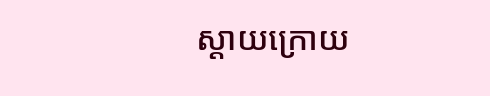ស្តាយក្រោយ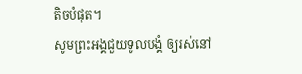តិចបំផុត។
សូមព្រះអង្គជួយទូលបង្គំ ឲ្យរស់នៅ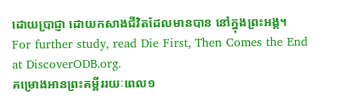ដោយប្រាជ្ញា ដោយកសាងជីវិតដែលមានបាន នៅក្នុងព្រះអង្គ។
For further study, read Die First, Then Comes the End at DiscoverODB.org.
គម្រោងអានព្រះគម្ពីររយៈពេល១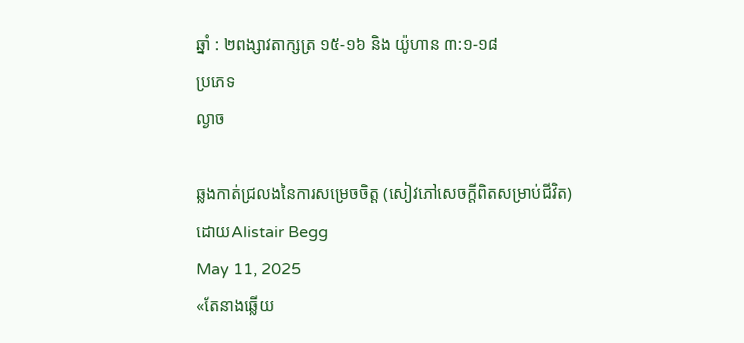ឆ្នាំ : ២ពង្សាវតាក្សត្រ ១៥-១៦ និង យ៉ូហាន ៣:១-១៨
ប្រភេទ
ល្ងាច

ឆ្លងកាត់ជ្រលងនៃការសម្រេចចិត្ត (សៀវភៅសេចក្ដីពិតសម្រាប់ជីវិត)
ដោយAlistair Begg
May 11, 2025
«តែនាងឆ្លើយ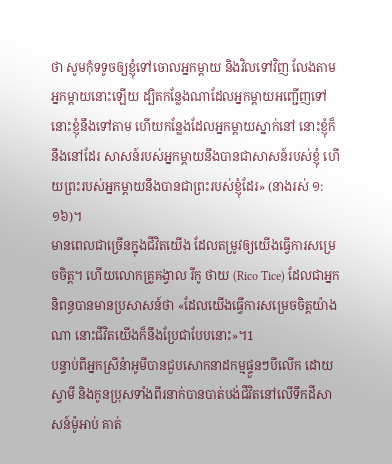ថា សូមកុំទទូចឲ្យខ្ញុំទៅចោលអ្នកម្តាយ និងវិលទៅវិញ លែងតាមអ្នកម្តាយនោះឡើយ ដ្បិតកន្លែងណាដែលអ្នកម្តាយអញ្ជើញទៅ នោះខ្ញុំនឹងទៅតាម ហើយកន្លែងដែលអ្នកម្តាយស្នាក់នៅ នោះខ្ញុំក៏នឹងនៅដែរ សាសន៍របស់អ្នកម្តាយនឹងបានជាសាសន៍របស់ខ្ញុំ ហើយព្រះរបស់អ្នកម្តាយនឹងបានជាព្រះរបស់ខ្ញុំដែរ» (នាងរស់ ១:១៦)។
មានពេលជាច្រើនក្នុងជីវិតយើង ដែលតម្រូវឲ្យយើងធ្វើការសម្រេចចិត្ត។ ហើយលោកគ្រូគង្វាល រីកូ ថាយ (Rico Tice) ដែលជាអ្នកនិពន្ធបានមានប្រសាសន៍ថា «ដែលយើងធ្វើការសម្រេចចិត្តយ៉ាងណា នោះជីវិតយើងក៏នឹងប្រែជាបែបនោះ»។1
បន្ទាប់ពីអ្នកស្រីន៉ាអូមីបានជួបសោកនាដកម្មផ្ទួនៗបីលើក ដោយស្វាមី និងកូនប្រុសទាំងពីរនាក់បានបាត់បង់ជីវិតនៅលើទឹកដីសាសន៍ម៉ូអាប់ គាត់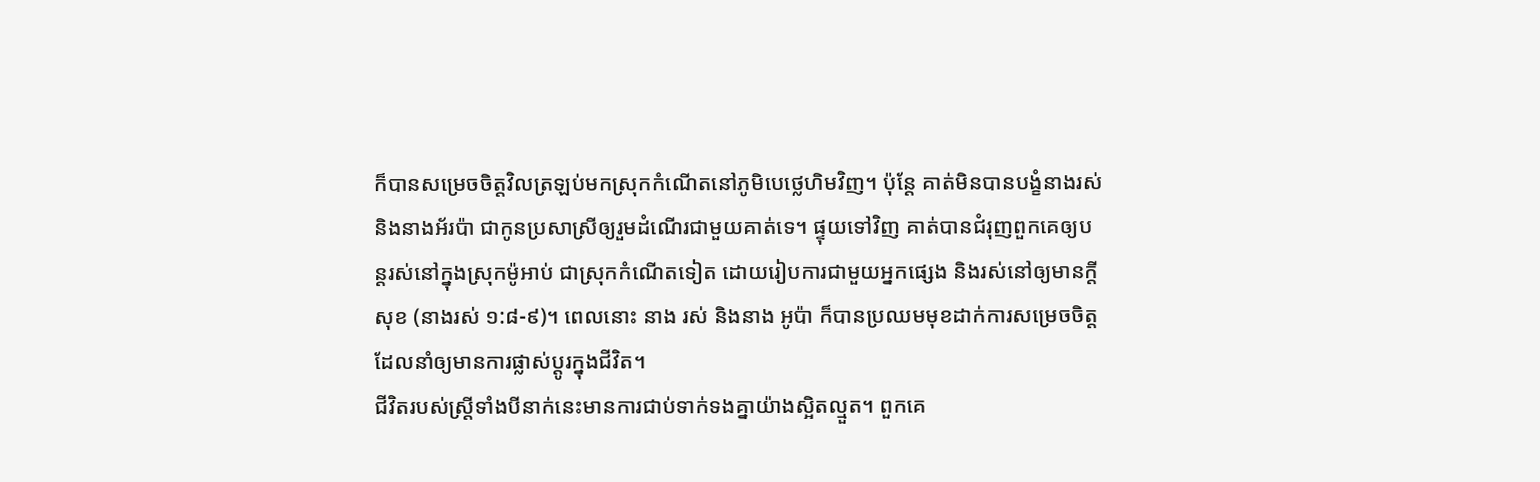ក៏បានសម្រេចចិត្តវិលត្រឡប់មកស្រុកកំណើតនៅភូមិបេថ្លេហិមវិញ។ ប៉ុន្តែ គាត់មិនបានបង្ខំនាងរស់ និងនាងអ័រប៉ា ជាកូនប្រសាស្រីឲ្យរួមដំណើរជាមួយគាត់ទេ។ ផ្ទុយទៅវិញ គាត់បានជំរុញពួកគេឲ្យបន្តរស់នៅក្នុងស្រុកម៉ូអាប់ ជាស្រុកកំណើតទៀត ដោយរៀបការជាមួយអ្នកផ្សេង និងរស់នៅឲ្យមានក្តីសុខ (នាងរស់ ១:៨-៩)។ ពេលនោះ នាង រស់ និងនាង អូប៉ា ក៏បានប្រឈមមុខដាក់ការសម្រេចចិត្ត ដែលនាំឲ្យមានការផ្លាស់ប្ដូរក្នុងជីវិត។
ជីវិតរបស់ស្ត្រីទាំងបីនាក់នេះមានការជាប់ទាក់ទងគ្នាយ៉ាងស្អិតល្មួត។ ពួកគេ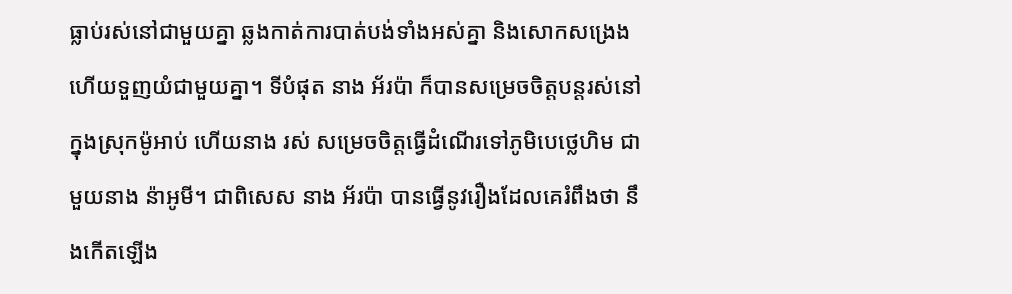ធ្លាប់រស់នៅជាមួយគ្នា ឆ្លងកាត់ការបាត់បង់ទាំងអស់គ្នា និងសោកសង្រេង ហើយទួញយំជាមួយគ្នា។ ទីបំផុត នាង អ័រប៉ា ក៏បានសម្រេចចិត្តបន្តរស់នៅក្នុងស្រុកម៉ូអាប់ ហើយនាង រស់ សម្រេចចិត្តធ្វើដំណើរទៅភូមិបេថ្លេហិម ជាមួយនាង ន៉ាអូមី។ ជាពិសេស នាង អ័រប៉ា បានធ្វើនូវរឿងដែលគេរំពឹងថា នឹងកើតឡើង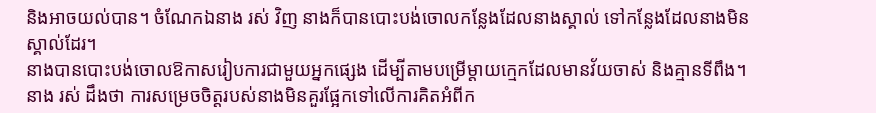និងអាចយល់បាន។ ចំណែកឯនាង រស់ វិញ នាងក៏បានបោះបង់ចោលកន្លែងដែលនាងស្គាល់ ទៅកន្លែងដែលនាងមិនស្គាល់ដែរ។
នាងបានបោះបង់ចោលឱកាសរៀបការជាមួយអ្នកផ្សេង ដើម្បីតាមបម្រើម្តាយក្មេកដែលមានវ័យចាស់ និងគ្មានទីពឹង។ នាង រស់ ដឹងថា ការសម្រេចចិត្តរបស់នាងមិនគួរផ្អែកទៅលើការគិតអំពីក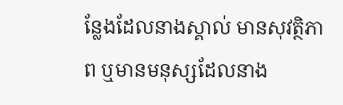ន្លែងដែលនាងស្គាល់ មានសុវត្ថិភាព ឬមានមនុស្សដែលនាង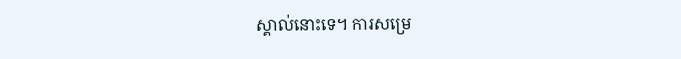ស្គាល់នោះទេ។ ការសម្រេ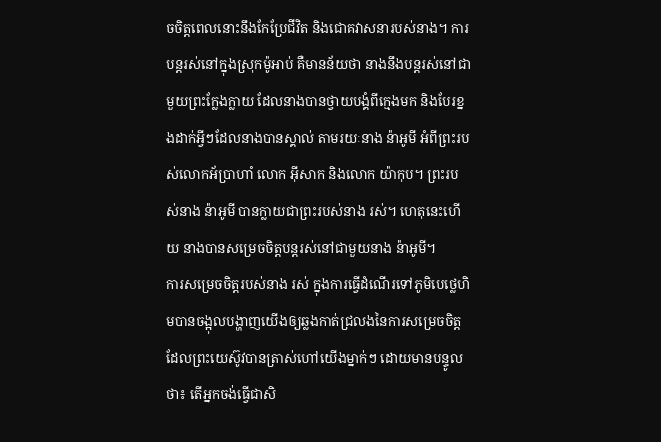ចចិត្តពេលនោះនឹងកែប្រែជីវិត និងជោគវាសនារបស់នាង។ ការបន្តរស់នៅក្នុងស្រុកម៉ូអាប់ គឺមានន័យថា នាងនឹងបន្តរស់នៅជាមួយព្រះក្លែងក្លាយ ដែលនាងបានថ្វាយបង្គំពីក្មេងមក និងបែរខ្នងដាក់អ្វីៗដែលនាងបានស្គាល់ តាមរយៈនាង ន៉ាអូមី អំពីព្រះរបស់លោកអ័ប្រាហាំ លោក អ៊ីសាក និងលោក យ៉ាកុប។ ព្រះរបស់នាង ន៉ាអូមី បានក្លាយជាព្រះរបស់នាង រស់។ ហេតុនេះហើយ នាងបានសម្រេចចិត្តបន្តរស់នៅជាមួយនាង ន៉ាអូមី។
ការសម្រេចចិត្តរបស់នាង រស់ ក្នុងការធ្វើដំណើរទៅភូមិបេថ្លេហិមបានចង្អុលបង្ហាញយើងឲ្យឆ្លងកាត់ជ្រលងនៃការសម្រេចចិត្ត ដែលព្រះយេស៊ូវបានត្រាស់ហៅយើងម្នាក់ៗ ដោយមានបន្ទូលថា៖ តើអ្នកចង់ធ្វើជាសិ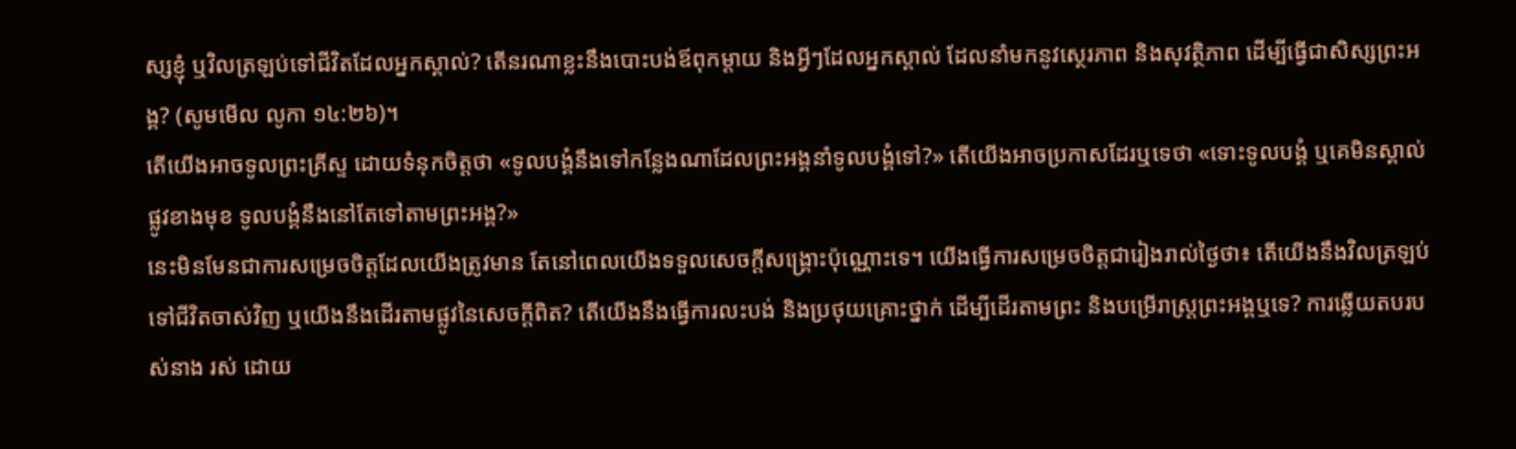ស្សខ្ញុំ ឬវិលត្រឡប់ទៅជីវិតដែលអ្នកស្គាល់? តើនរណាខ្លះនឹងបោះបង់ឪពុកម្តាយ និងអ្វីៗដែលអ្នកស្គាល់ ដែលនាំមកនូវស្ថេរភាព និងសុវត្ថិភាព ដើម្បីធ្វើជាសិស្សព្រះអង្គ? (សូមមើល លូកា ១៤:២៦)។
តើយើងអាចទូលព្រះគ្រីស្ទ ដោយទំនុកចិត្តថា «ទូលបង្គំនឹងទៅកន្លែងណាដែលព្រះអង្គនាំទូលបង្គំទៅ?» តើយើងអាចប្រកាសដែរឬទេថា «ទោះទូលបង្គំ ឬគេមិនស្គាល់ផ្លូវខាងមុខ ទូលបង្គំនឹងនៅតែទៅតាមព្រះអង្គ?»
នេះមិនមែនជាការសម្រេចចិត្តដែលយើងត្រូវមាន តែនៅពេលយើងទទួលសេចក្តីសង្គ្រោះប៉ុណ្ណោះទេ។ យើងធ្វើការសម្រេចចិត្តជារៀងរាល់ថ្ងៃថា៖ តើយើងនឹងវិលត្រឡប់ទៅជីវិតចាស់វិញ ឬយើងនឹងដើរតាមផ្លូវនៃសេចក្តីពិត? តើយើងនឹងធ្វើការលះបង់ និងប្រថុយគ្រោះថ្នាក់ ដើម្បីដើរតាមព្រះ និងបម្រើរាស្ត្រព្រះអង្គឬទេ? ការឆ្លើយតបរបស់នាង រស់ ដោយ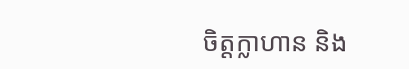ចិត្តក្លាហាន និង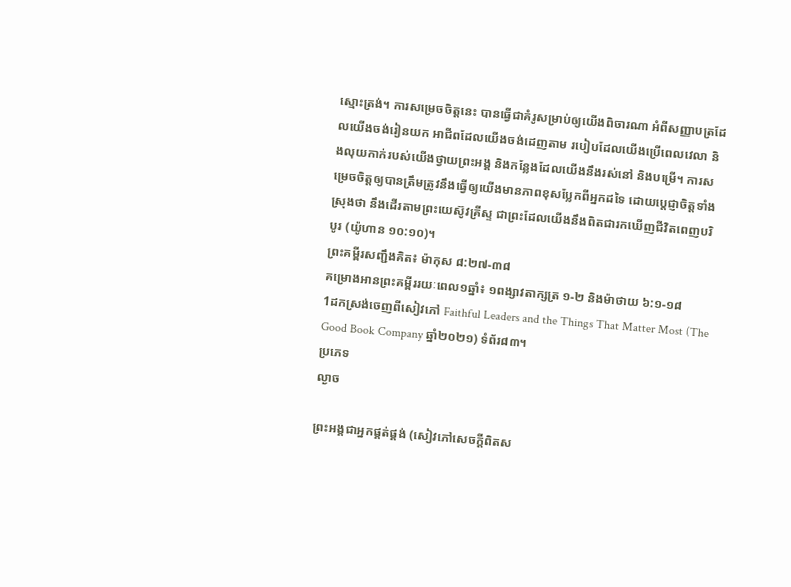ស្មោះត្រង់។ ការសម្រេចចិត្តនេះ បានធ្វើជាគំរូសម្រាប់ឲ្យយើងពិចារណា អំពីសញ្ញាបត្រដែលយើងចង់រៀនយក អាជីពដែលយើងចង់ដេញតាម របៀបដែលយើងប្រើពេលវេលា និងលុយកាក់របស់យើងថ្វាយព្រះអង្គ និងកន្លែងដែលយើងនឹងរស់នៅ និងបម្រើ។ ការសម្រេចចិត្តឲ្យបានត្រឹមត្រូវនឹងធ្វើឲ្យយើងមានភាពខុសប្លែកពីអ្នកដទៃ ដោយប្ដេជ្ញាចិត្តទាំងស្រុងថា នឹងដើរតាមព្រះយេស៊ូវគ្រីស្ទ ជាព្រះដែលយើងនឹងពិតជារកឃើញជីវិតពេញបរិបូរ (យ៉ូហាន ១០:១០)។
ព្រះគម្ពីរសញ្ជឹងគិត៖ ម៉ាកុស ៨:២៧-៣៨
គម្រោងអានព្រះគម្ពីររយៈពេល១ឆ្នាំ៖ ១ពង្សាវតាក្សត្រ ១-២ និងម៉ាថាយ ៦:១-១៨
1ដកស្រង់ចេញពីសៀវភៅ Faithful Leaders and the Things That Matter Most (The Good Book Company ឆ្នាំ២០២១) ទំព័រ៨៣។
ប្រភេទ
ល្ងាច

ព្រះអង្គជាអ្នកផ្គត់ផ្គង់ (សៀវភៅសេចក្ដីពិតស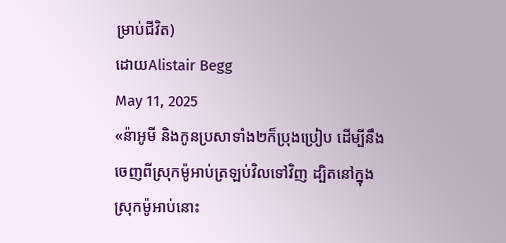ម្រាប់ជីវិត)
ដោយAlistair Begg
May 11, 2025
«ន៉ាអូមី និងកូនប្រសាទាំង២ក៏ប្រុងប្រៀប ដើម្បីនឹងចេញពីស្រុកម៉ូអាប់ត្រឡប់វិលទៅវិញ ដ្បិតនៅក្នុងស្រុកម៉ូអាប់នោះ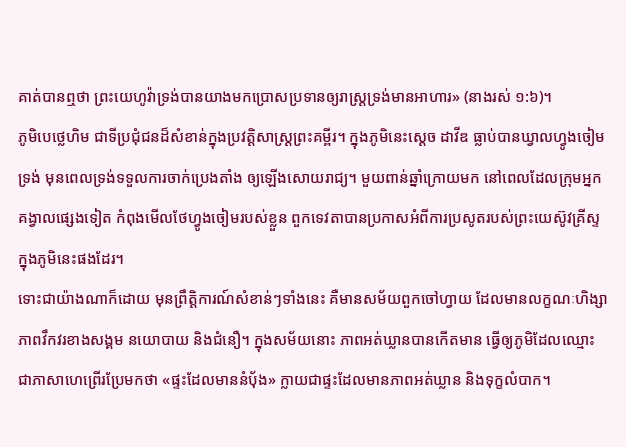គាត់បានឮថា ព្រះយេហូវ៉ាទ្រង់បានយាងមកប្រោសប្រទានឲ្យរាស្ត្រទ្រង់មានអាហារ» (នាងរស់ ១:៦)។
ភូមិបេថ្លេហិម ជាទីប្រជុំជនដ៏សំខាន់ក្នុងប្រវត្តិសាស្ត្រព្រះគម្ពីរ។ ក្នុងភូមិនេះស្ដេច ដាវីឌ ធ្លាប់បានឃ្វាលហ្វូងចៀមទ្រង់ មុនពេលទ្រង់ទទួលការចាក់ប្រេងតាំង ឲ្យឡើងសោយរាជ្យ។ មួយពាន់ឆ្នាំក្រោយមក នៅពេលដែលក្រុមអ្នកគង្វាលផ្សេងទៀត កំពុងមើលថែហ្វូងចៀមរបស់ខ្លួន ពួកទេវតាបានប្រកាសអំពីការប្រសូតរបស់ព្រះយេស៊ូវគ្រីស្ទក្នុងភូមិនេះផងដែរ។
ទោះជាយ៉ាងណាក៏ដោយ មុនព្រឹត្តិការណ៍សំខាន់ៗទាំងនេះ គឺមានសម័យពួកចៅហ្វាយ ដែលមានលក្ខណៈហិង្សា ភាពវឹកវរខាងសង្គម នយោបាយ និងជំនឿ។ ក្នុងសម័យនោះ ភាពអត់ឃ្លានបានកើតមាន ធ្វើឲ្យភូមិដែលឈ្មោះជាភាសាហេព្រើរប្រែមកថា «ផ្ទះដែលមាននំប៉័ង» ក្លាយជាផ្ទះដែលមានភាពអត់ឃ្លាន និងទុក្ខលំបាក។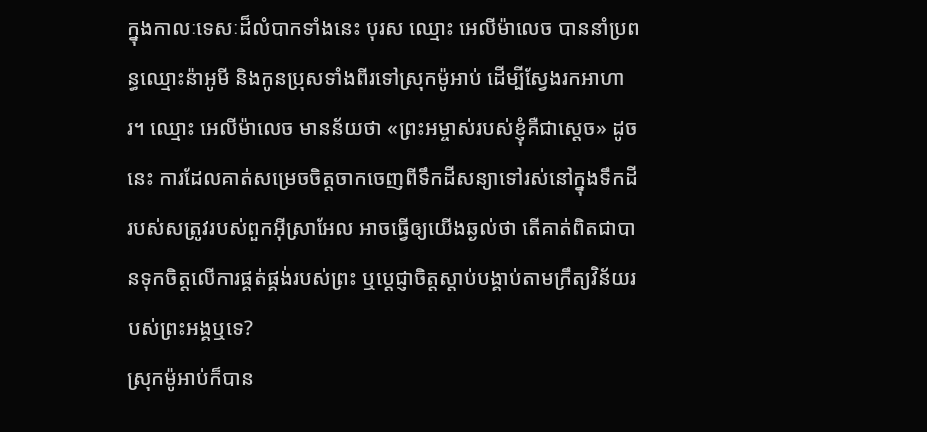ក្នុងកាលៈទេសៈដ៏លំបាកទាំងនេះ បុរស ឈ្មោះ អេលីម៉ាលេច បាននាំប្រពន្ធឈ្មោះន៉ាអូមី និងកូនប្រុសទាំងពីរទៅស្រុកម៉ូអាប់ ដើម្បីស្វែងរកអាហារ។ ឈ្មោះ អេលីម៉ាលេច មានន័យថា «ព្រះអម្ចាស់របស់ខ្ញុំគឺជាស្ដេច» ដូចនេះ ការដែលគាត់សម្រេចចិត្តចាកចេញពីទឹកដីសន្យាទៅរស់នៅក្នុងទឹកដីរបស់សត្រូវរបស់ពួកអ៊ីស្រាអែល អាចធ្វើឲ្យយើងឆ្ងល់ថា តើគាត់ពិតជាបានទុកចិត្តលើការផ្គត់ផ្គង់របស់ព្រះ ឬប្ដេជ្ញាចិត្តស្តាប់បង្គាប់តាមក្រឹត្យវិន័យរបស់ព្រះអង្គឬទេ?
ស្រុកម៉ូអាប់ក៏បាន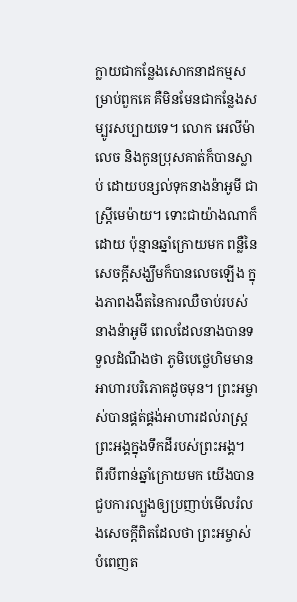ក្លាយជាកន្លែងសោកនាដកម្មសម្រាប់ពួកគេ គឺមិនមែនជាកន្លែងសម្បូរសប្បាយទេ។ លោក អេលីម៉ាលេច និងកូនប្រុសគាត់ក៏បានស្លាប់ ដោយបន្សល់ទុកនាងន៉ាអូមី ជាស្ត្រីមេម៉ាយ។ ទោះជាយ៉ាងណាក៏ដោយ ប៉ុន្មានឆ្នាំក្រោយមក ពន្លឺនៃសេចក្តីសង្ឃឹមក៏បានលេចឡើង ក្នុងភាពងងឹតនៃការឈឺចាប់របស់នាងន៉ាអូមី ពេលដែលនាងបានទទួលដំណឹងថា ភូមិបេថ្លេហិមមានអាហារបរិភោគដូចមុន។ ព្រះអម្ចាស់បានផ្គត់ផ្គង់អាហារដល់រាស្ត្រព្រះអង្គក្នុងទឹកដីរបស់ព្រះអង្គ។
ពីរបីពាន់ឆ្នាំក្រោយមក យើងបានជួបការល្បួងឲ្យប្រញាប់មើលរំលងសេចក្តីពិតដែលថា ព្រះអម្ចាស់បំពេញត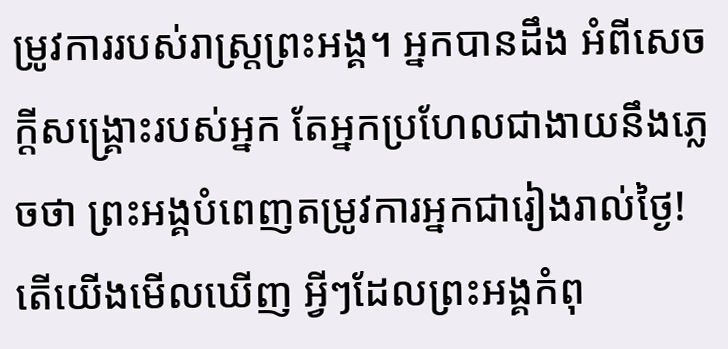ម្រូវការរបស់រាស្ត្រព្រះអង្គ។ អ្នកបានដឹង អំពីសេចក្តីសង្គ្រោះរបស់អ្នក តែអ្នកប្រហែលជាងាយនឹងភ្លេចថា ព្រះអង្គបំពេញតម្រូវការអ្នកជារៀងរាល់ថ្ងៃ! តើយើងមើលឃើញ អ្វីៗដែលព្រះអង្គកំពុ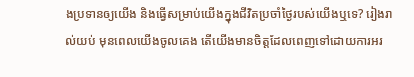ងប្រទានឲ្យយើង និងធ្វើសម្រាប់យើងក្នុងជីវិតប្រចាំថ្ងៃរបស់យើងឬទេ? រៀងរាល់យប់ មុនពេលយើងចូលគេង តើយើងមានចិត្តដែលពេញទៅដោយការអរ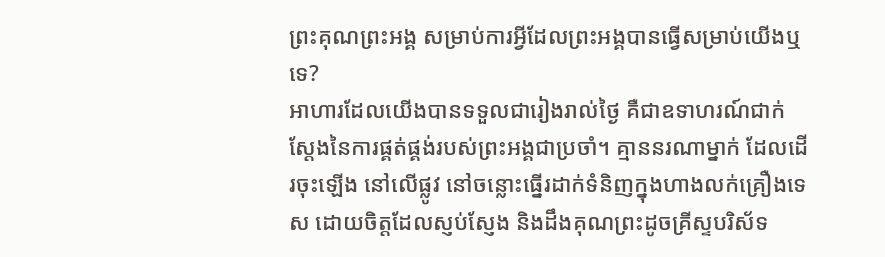ព្រះគុណព្រះអង្គ សម្រាប់ការអ្វីដែលព្រះអង្គបានធ្វើសម្រាប់យើងឬទេ?
អាហារដែលយើងបានទទួលជារៀងរាល់ថ្ងៃ គឺជាឧទាហរណ៍ជាក់ស្ដែងនៃការផ្គត់ផ្គង់របស់ព្រះអង្គជាប្រចាំ។ គ្មាននរណាម្នាក់ ដែលដើរចុះឡើង នៅលើផ្លូវ នៅចន្លោះធ្នើរដាក់ទំនិញក្នុងហាងលក់គ្រឿងទេស ដោយចិត្តដែលស្ញប់ស្ញែង និងដឹងគុណព្រះដូចគ្រីស្ទបរិស័ទ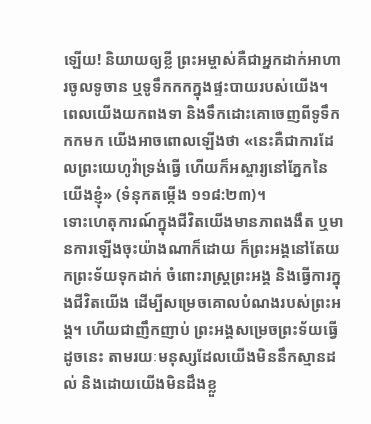ឡើយ! និយាយឲ្យខ្លី ព្រះអម្ចាស់គឺជាអ្នកដាក់អាហារចូលទូចាន ឬទូទឹកកកក្នុងផ្ទះបាយរបស់យើង។ ពេលយើងយកពងទា និងទឹកដោះគោចេញពីទូទឹកកកមក យើងអាចពោលឡើងថា «នេះគឺជាការដែលព្រះយេហូវ៉ាទ្រង់ធ្វើ ហើយក៏អស្ចារ្យនៅភ្នែកនៃយើងខ្ញុំ» (ទំនុកតម្កើង ១១៨:២៣)។
ទោះហេតុការណ៍ក្នុងជីវិតយើងមានភាពងងឹត ឬមានការឡើងចុះយ៉ាងណាក៏ដោយ ក៏ព្រះអង្គនៅតែយកព្រះទ័យទុកដាក់ ចំពោះរាស្ត្រព្រះអង្គ និងធ្វើការក្នុងជីវិតយើង ដើម្បីសម្រេចគោលបំណងរបស់ព្រះអង្គ។ ហើយជាញឹកញាប់ ព្រះអង្គសម្រេចព្រះទ័យធ្វើដូចនេះ តាមរយៈមនុស្សដែលយើងមិននឹកស្មានដល់ និងដោយយើងមិនដឹងខ្លួ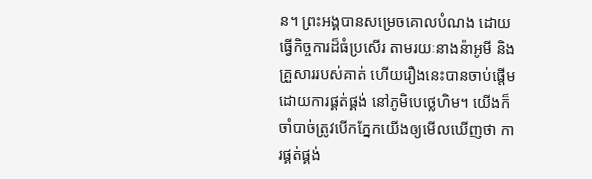ន។ ព្រះអង្គបានសម្រេចគោលបំណង ដោយធ្វើកិច្ចការដ៏ធំប្រសើរ តាមរយៈនាងន៉ាអូមី និងគ្រួសាររបស់គាត់ ហើយរឿងនេះបានចាប់ផ្ដើមដោយការផ្គត់ផ្គង់ នៅភូមិបេថ្លេហិម។ យើងក៏ចាំបាច់ត្រូវបើកភ្នែកយើងឲ្យមើលឃើញថា ការផ្គត់ផ្គង់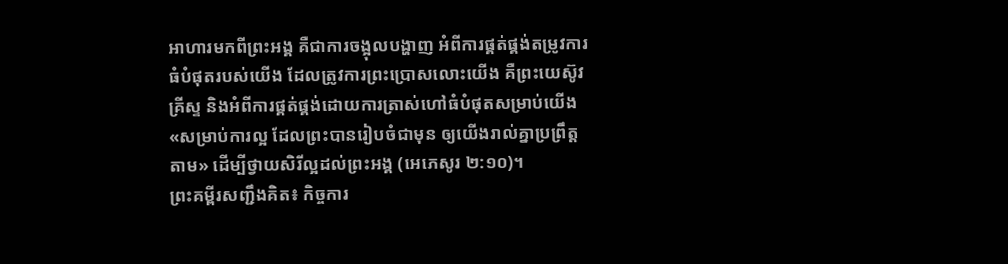អាហារមកពីព្រះអង្គ គឺជាការចង្អុលបង្ហាញ អំពីការផ្គត់ផ្គង់តម្រូវការធំបំផុតរបស់យើង ដែលត្រូវការព្រះប្រោសលោះយើង គឺព្រះយេស៊ូវគ្រីស្ទ និងអំពីការផ្គត់ផ្គង់ដោយការត្រាស់ហៅធំបំផុតសម្រាប់យើង «សម្រាប់ការល្អ ដែលព្រះបានរៀបចំជាមុន ឲ្យយើងរាល់គ្នាប្រព្រឹត្តតាម» ដើម្បីថ្វាយសិរីល្អដល់ព្រះអង្គ (អេភេសូរ ២:១០)។
ព្រះគម្ពីរសញ្ជឹងគិត៖ កិច្ចការ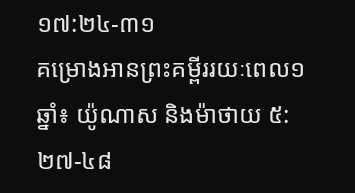១៧:២៤-៣១
គម្រោងអានព្រះគម្ពីររយៈពេល១ឆ្នាំ៖ យ៉ូណាស និងម៉ាថាយ ៥:២៧-៤៨